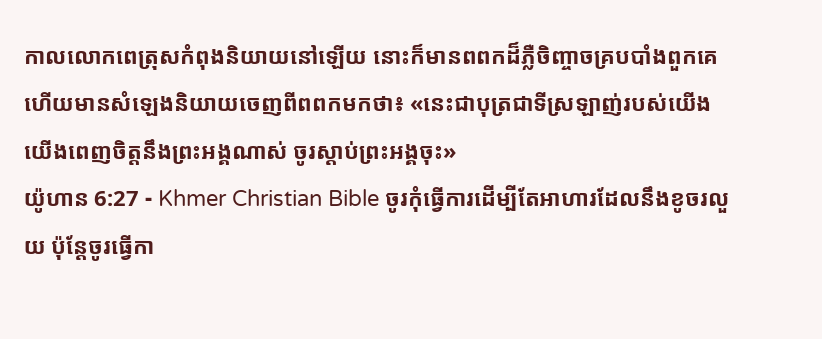កាលលោកពេត្រុសកំពុងនិយាយនៅឡើយ នោះក៏មានពពកដ៏ភ្លឺចិញ្ចាចគ្របបាំងពួកគេ ហើយមានសំឡេងនិយាយចេញពីពពកមកថា៖ «នេះជាបុត្រជាទីស្រឡាញ់របស់យើង យើងពេញចិត្តនឹងព្រះអង្គណាស់ ចូរស្ដាប់ព្រះអង្គចុះ»
យ៉ូហាន 6:27 - Khmer Christian Bible ចូរកុំធ្វើការដើម្បីតែអាហារដែលនឹងខូចរលួយ ប៉ុន្ដែចូរធ្វើកា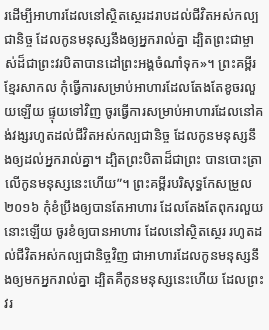រដើម្បីអាហារដែលនៅស្ថិតស្ថេរដរាបដល់ជីវិតអស់កល្បជានិច្ច ដែលកូនមនុស្សនឹងឲ្យអ្នករាល់គ្នា ដ្បិតព្រះជាម្ចាស់ដ៏ជាព្រះវរបិតាបានដៅព្រះអង្គចំណាំទុក»។ ព្រះគម្ពីរខ្មែរសាកល កុំធ្វើការសម្រាប់អាហារដែលតែងតែខូចរលួយឡើយ ផ្ទុយទៅវិញ ចូរធ្វើការសម្រាប់អាហារដែលនៅគង់វង្សរហូតដល់ជីវិតអស់កល្បជានិច្ច ដែលកូនមនុស្សនឹងឲ្យដល់អ្នករាល់គ្នា។ ដ្បិតព្រះបិតាដ៏ជាព្រះ បានបោះត្រាលើកូនមនុស្សនេះហើយ”។ ព្រះគម្ពីរបរិសុទ្ធកែសម្រួល ២០១៦ កុំខំប្រឹងឲ្យបានតែអាហារ ដែលតែងតែពុករលួយនោះឡើយ ចូរខំឲ្យបានអាហារ ដែលនៅស្ថិតស្ថេរ រហូតដល់ជីវិតអស់កល្បជានិច្ចវិញ ជាអាហារដែលកូនមនុស្សនឹងឲ្យមកអ្នករាល់គ្នា ដ្បិតគឺកូនមនុស្សនេះហើយ ដែលព្រះវរ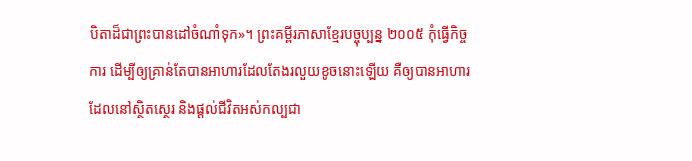បិតាដ៏ជាព្រះបានដៅចំណាំទុក»។ ព្រះគម្ពីរភាសាខ្មែរបច្ចុប្បន្ន ២០០៥ កុំធ្វើកិច្ចការ ដើម្បីឲ្យគ្រាន់តែបានអាហារដែលតែងរលួយខូចនោះឡើយ គឺឲ្យបានអាហារដែលនៅស្ថិតស្ថេរ និងផ្ដល់ជីវិតអស់កល្បជា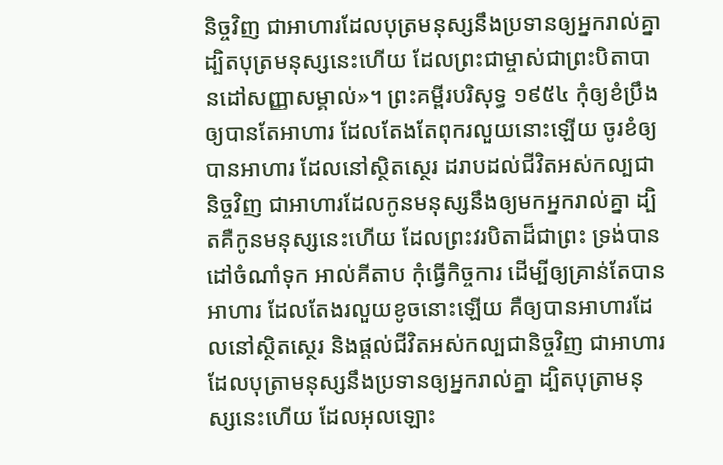និច្ចវិញ ជាអាហារដែលបុត្រមនុស្សនឹងប្រទានឲ្យអ្នករាល់គ្នា ដ្បិតបុត្រមនុស្សនេះហើយ ដែលព្រះជាម្ចាស់ជាព្រះបិតាបានដៅសញ្ញាសម្គាល់»។ ព្រះគម្ពីរបរិសុទ្ធ ១៩៥៤ កុំឲ្យខំប្រឹងឲ្យបានតែអាហារ ដែលតែងតែពុករលួយនោះឡើយ ចូរខំឲ្យបានអាហារ ដែលនៅស្ថិតស្ថេរ ដរាបដល់ជីវិតអស់កល្បជានិច្ចវិញ ជាអាហារដែលកូនមនុស្សនឹងឲ្យមកអ្នករាល់គ្នា ដ្បិតគឺកូនមនុស្សនេះហើយ ដែលព្រះវរបិតាដ៏ជាព្រះ ទ្រង់បានដៅចំណាំទុក អាល់គីតាប កុំធ្វើកិច្ចការ ដើម្បីឲ្យគ្រាន់តែបានអាហារ ដែលតែងរលួយខូចនោះឡើយ គឺឲ្យបានអាហារដែលនៅស្ថិតស្ថេរ និងផ្ដល់ជីវិតអស់កល្បជានិច្ចវិញ ជាអាហារដែលបុត្រាមនុស្សនឹងប្រទានឲ្យអ្នករាល់គ្នា ដ្បិតបុត្រាមនុស្សនេះហើយ ដែលអុលឡោះ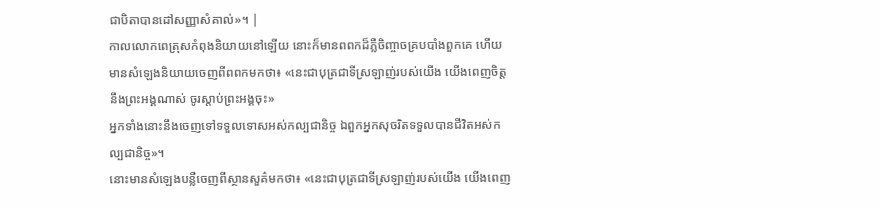ជាបិតាបានដៅសញ្ញាសំគាល់»។ |
កាលលោកពេត្រុសកំពុងនិយាយនៅឡើយ នោះក៏មានពពកដ៏ភ្លឺចិញ្ចាចគ្របបាំងពួកគេ ហើយមានសំឡេងនិយាយចេញពីពពកមកថា៖ «នេះជាបុត្រជាទីស្រឡាញ់របស់យើង យើងពេញចិត្តនឹងព្រះអង្គណាស់ ចូរស្ដាប់ព្រះអង្គចុះ»
អ្នកទាំងនោះនឹងចេញទៅទទួលទោសអស់កល្បជានិច្ច ឯពួកអ្នកសុចរិតទទួលបានជីវិតអស់កល្បជានិច្ច»។
នោះមានសំឡេងបន្លឺចេញពីស្ថានសួគ៌មកថា៖ «នេះជាបុត្រជាទីស្រឡាញ់របស់យើង យើងពេញ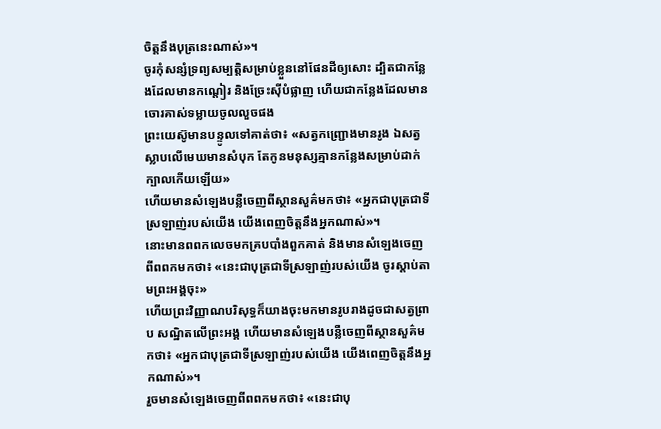ចិត្ដនឹងបុត្រនេះណាស់»។
ចូរកុំសន្សំទ្រព្យសម្បត្ដិសម្រាប់ខ្លួននៅផែនដីឲ្យសោះ ដ្បិតជាកន្លែងដែលមានកណ្ដៀរ និងច្រែះស៊ីបំផ្លាញ ហើយជាកន្លែងដែលមានចោរគាស់ទម្លាយចូលលួចផង
ព្រះយេស៊ូមានបន្ទូលទៅគាត់ថា៖ «សត្វកញ្ជ្រោងមានរូង ឯសត្វស្លាបលើមេឃមានសំបុក តែកូនមនុស្សគ្មានកន្លែងសម្រាប់ដាក់ក្បាលកើយឡើយ»
ហើយមានសំឡេងបន្លឺចេញពីស្ថានសួគ៌មកថា៖ «អ្នកជាបុត្រជាទីស្រឡាញ់របស់យើង យើងពេញចិត្ដនឹងអ្នកណាស់»។
នោះមានពពកលេចមកគ្របបាំងពួកគាត់ និងមានសំឡេងចេញពីពពកមកថា៖ «នេះជាបុត្រជាទីស្រឡាញ់របស់យើង ចូរស្ដាប់តាមព្រះអង្គចុះ»
ហើយព្រះវិញ្ញាណបរិសុទ្ធក៏យាងចុះមកមានរូបរាងដូចជាសត្វព្រាប សណ្ឋិតលើព្រះអង្គ ហើយមានសំឡេងបន្លឺចេញពីស្ថានសួគ៌មកថា៖ «អ្នកជាបុត្រជាទីស្រឡាញ់របស់យើង យើងពេញចិត្ដនឹងអ្នកណាស់»។
រួចមានសំឡេងចេញពីពពកមកថា៖ «នេះជាបុ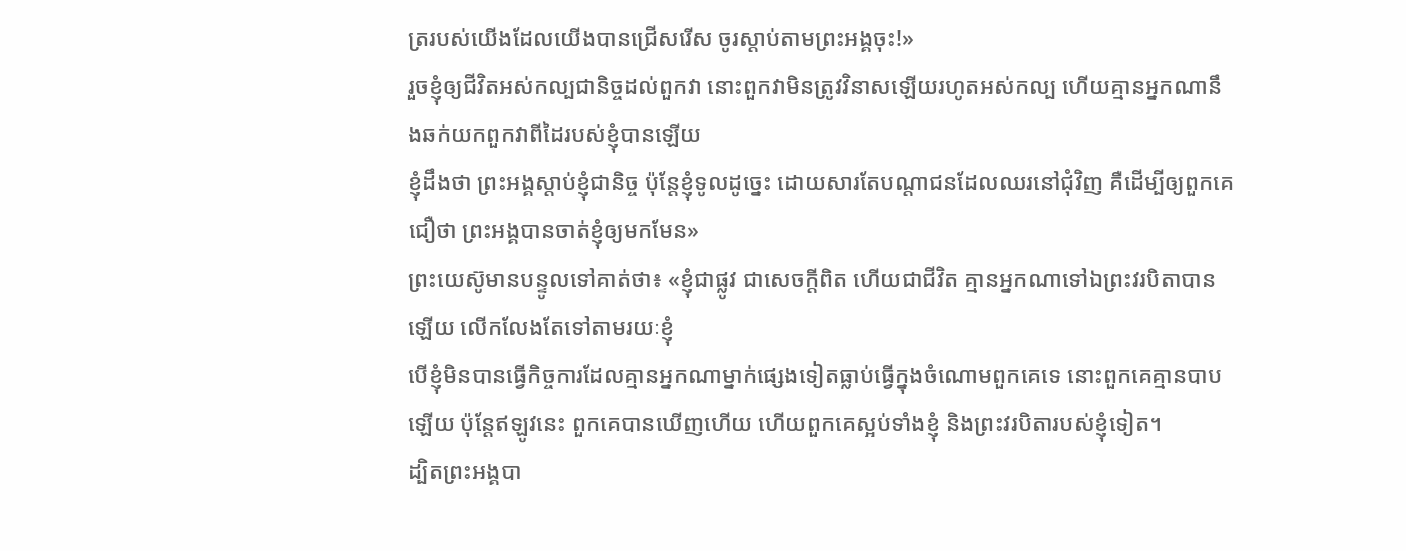ត្ររបស់យើងដែលយើងបានជ្រើសរើស ចូរស្ដាប់តាមព្រះអង្គចុះ!»
រួចខ្ញុំឲ្យជីវិតអស់កល្បជានិច្ចដល់ពួកវា នោះពួកវាមិនត្រូវវិនាសឡើយរហូតអស់កល្ប ហើយគ្មានអ្នកណានឹងឆក់យកពួកវាពីដៃរបស់ខ្ញុំបានឡើយ
ខ្ញុំដឹងថា ព្រះអង្គស្តាប់ខ្ញុំជានិច្ច ប៉ុន្ដែខ្ញុំទូលដូច្នេះ ដោយសារតែបណ្តាជនដែលឈរនៅជុំវិញ គឺដើម្បីឲ្យពួកគេជឿថា ព្រះអង្គបានចាត់ខ្ញុំឲ្យមកមែន»
ព្រះយេស៊ូមានបន្ទូលទៅគាត់ថា៖ «ខ្ញុំជាផ្លូវ ជាសេចក្ដីពិត ហើយជាជីវិត គ្មានអ្នកណាទៅឯព្រះវរបិតាបានឡើយ លើកលែងតែទៅតាមរយៈខ្ញុំ
បើខ្ញុំមិនបានធ្វើកិច្ចការដែលគ្មានអ្នកណាម្នាក់ផ្សេងទៀតធ្លាប់ធ្វើក្នុងចំណោមពួកគេទេ នោះពួកគេគ្មានបាបឡើយ ប៉ុន្ដែឥឡូវនេះ ពួកគេបានឃើញហើយ ហើយពួកគេស្អប់ទាំងខ្ញុំ និងព្រះវរបិតារបស់ខ្ញុំទៀត។
ដ្បិតព្រះអង្គបា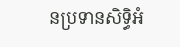នប្រទានសិទ្ធិអំ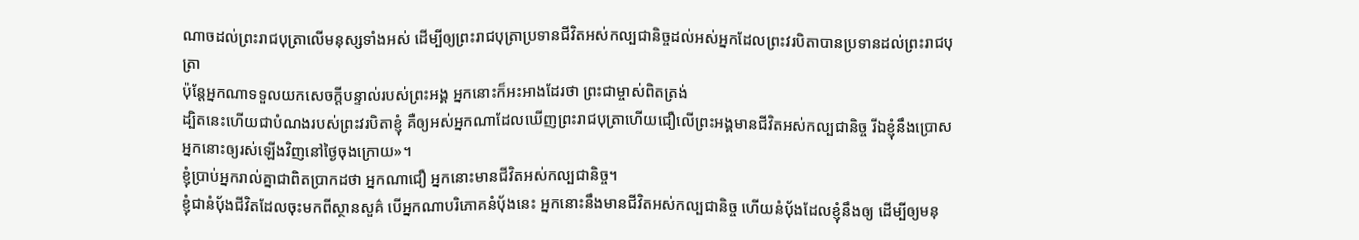ណាចដល់ព្រះរាជបុត្រាលើមនុស្សទាំងអស់ ដើម្បីឲ្យព្រះរាជបុត្រាប្រទានជីវិតអស់កល្បជានិច្ចដល់អស់អ្នកដែលព្រះវរបិតាបានប្រទានដល់ព្រះរាជបុត្រា
ប៉ុន្ដែអ្នកណាទទួលយកសេចក្តីបន្ទាល់របស់ព្រះអង្គ អ្នកនោះក៏អះអាងដែរថា ព្រះជាម្ចាស់ពិតត្រង់
ដ្បិតនេះហើយជាបំណងរបស់ព្រះវរបិតាខ្ញុំ គឺឲ្យអស់អ្នកណាដែលឃើញព្រះរាជបុត្រាហើយជឿលើព្រះអង្គមានជីវិតអស់កល្បជានិច្ច រីឯខ្ញុំនឹងប្រោសអ្នកនោះឲ្យរស់ឡើងវិញនៅថ្ងៃចុងក្រោយ»។
ខ្ញុំប្រាប់អ្នករាល់គ្នាជាពិតប្រាកដថា អ្នកណាជឿ អ្នកនោះមានជីវិតអស់កល្បជានិច្ច។
ខ្ញុំជានំប៉័ងជីវិតដែលចុះមកពីស្ថានសួគ៌ បើអ្នកណាបរិភោគនំប៉័ងនេះ អ្នកនោះនឹងមានជីវិតអស់កល្បជានិច្ច ហើយនំប៉័ងដែលខ្ញុំនឹងឲ្យ ដើម្បីឲ្យមនុ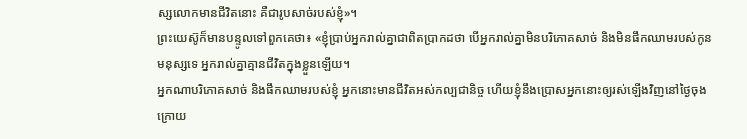ស្សលោកមានជីវិតនោះ គឺជារូបសាច់របស់ខ្ញុំ»។
ព្រះយេស៊ូក៏មានបន្ទូលទៅពួកគេថា៖ «ខ្ញុំប្រាប់អ្នករាល់គ្នាជាពិតប្រាកដថា បើអ្នករាល់គ្នាមិនបរិភោគសាច់ និងមិនផឹកឈាមរបស់កូនមនុស្សទេ អ្នករាល់គ្នាគ្មានជីវិតក្នុងខ្លួនឡើយ។
អ្នកណាបរិភោគសាច់ និងផឹកឈាមរបស់ខ្ញុំ អ្នកនោះមានជីវិតអស់កល្បជានិច្ច ហើយខ្ញុំនឹងប្រោសអ្នកនោះឲ្យរស់ឡើងវិញនៅថ្ងៃចុងក្រោយ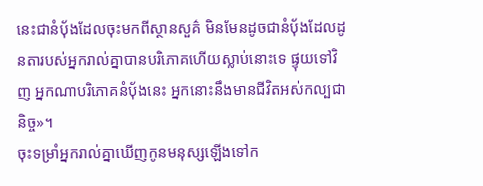នេះជានំប៉័ងដែលចុះមកពីស្ថានសួគ៌ មិនមែនដូចជានំបុ័ងដែលដូនតារបស់អ្នករាល់គ្នាបានបរិភោគហើយស្លាប់នោះទេ ផ្ទុយទៅវិញ អ្នកណាបរិភោគនំប៉័ងនេះ អ្នកនោះនឹងមានជីវិតអស់កល្បជានិច្ច»។
ចុះទម្រាំអ្នករាល់គ្នាឃើញកូនមនុស្សឡើងទៅក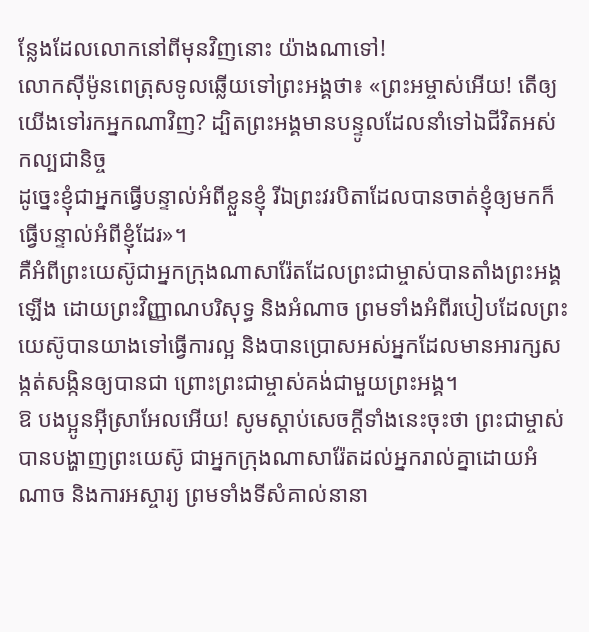ន្លែងដែលលោកនៅពីមុនវិញនោះ យ៉ាងណាទៅ!
លោកស៊ីម៉ូនពេត្រុសទូលឆ្លើយទៅព្រះអង្គថា៖ «ព្រះអម្ចាស់អើយ! តើឲ្យយើងទៅរកអ្នកណាវិញ? ដ្បិតព្រះអង្គមានបន្ទូលដែលនាំទៅឯជីវិតអស់កល្បជានិច្ច
ដូច្នេះខ្ញុំជាអ្នកធ្វើបន្ទាល់អំពីខ្លួនខ្ញុំ រីឯព្រះវរបិតាដែលបានចាត់ខ្ញុំឲ្យមកក៏ធ្វើបន្ទាល់អំពីខ្ញុំដែរ»។
គឺអំពីព្រះយេស៊ូជាអ្នកក្រុងណាសារ៉ែតដែលព្រះជាម្ចាស់បានតាំងព្រះអង្គឡើង ដោយព្រះវិញ្ញាណបរិសុទ្ធ និងអំណាច ព្រមទាំងអំពីរបៀបដែលព្រះយេស៊ូបានយាងទៅធ្វើការល្អ និងបានប្រោសអស់អ្នកដែលមានអារក្សសង្កត់សង្កិនឲ្យបានជា ព្រោះព្រះជាម្ចាស់គង់ជាមួយព្រះអង្គ។
ឱ បងប្អូនអ៊ីស្រាអែលអើយ! សូមស្ដាប់សេចក្ដីទាំងនេះចុះថា ព្រះជាម្ចាស់បានបង្ហាញព្រះយេស៊ូ ជាអ្នកក្រុងណាសារ៉ែតដល់អ្នករាល់គ្នាដោយអំណាច និងការអស្ចារ្យ ព្រមទាំងទីសំគាល់នានា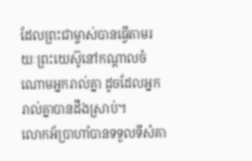ដែលព្រះជាម្ចាស់បានធ្វើតាមរយៈព្រះយេស៊ូនៅកណ្ដាលចំណោមអ្នករាល់គ្នា ដូចដែលអ្នករាល់គ្នាបានដឹងស្រាប់។
លោកអ័ប្រាហាំបានទទួលទីសំគា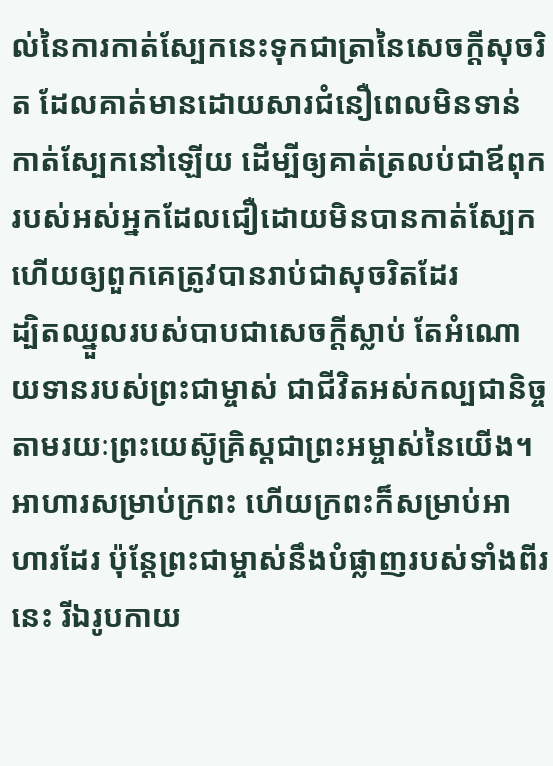ល់នៃការកាត់ស្បែកនេះទុកជាត្រានៃសេចក្ដីសុចរិត ដែលគាត់មានដោយសារជំនឿពេលមិនទាន់កាត់ស្បែកនៅឡើយ ដើម្បីឲ្យគាត់ត្រលប់ជាឪពុករបស់អស់អ្នកដែលជឿដោយមិនបានកាត់ស្បែក ហើយឲ្យពួកគេត្រូវបានរាប់ជាសុចរិតដែរ
ដ្បិតឈ្នួលរបស់បាបជាសេចក្ដីស្លាប់ តែអំណោយទានរបស់ព្រះជាម្ចាស់ ជាជីវិតអស់កល្បជានិច្ចតាមរយៈព្រះយេស៊ូគ្រិស្ដជាព្រះអម្ចាស់នៃយើង។
អាហារសម្រាប់ក្រពះ ហើយក្រពះក៏សម្រាប់អាហារដែរ ប៉ុន្ដែព្រះជាម្ចាស់នឹងបំផ្លាញរបស់ទាំងពីរនេះ រីឯរូបកាយ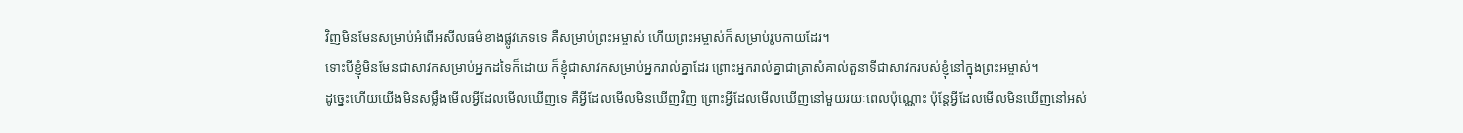វិញមិនមែនសម្រាប់អំពើអសីលធម៌ខាងផ្លូវភេទទេ គឺសម្រាប់ព្រះអម្ចាស់ ហើយព្រះអម្ចាស់ក៏សម្រាប់រូបកាយដែរ។
ទោះបីខ្ញុំមិនមែនជាសាវកសម្រាប់អ្នកដទៃក៏ដោយ ក៏ខ្ញុំជាសាវកសម្រាប់អ្នករាល់គ្នាដែរ ព្រោះអ្នករាល់គ្នាជាត្រាសំគាល់តួនាទីជាសាវករបស់ខ្ញុំនៅក្នុងព្រះអម្ចាស់។
ដូច្នេះហើយយើងមិនសម្លឹងមើលអ្វីដែលមើលឃើញទេ គឺអ្វីដែលមើលមិនឃើញវិញ ព្រោះអ្វីដែលមើលឃើញនៅមួយរយៈពេលប៉ុណ្ណោះ ប៉ុន្ដែអ្វីដែលមើលមិនឃើញនៅអស់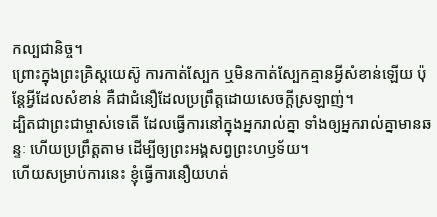កល្បជានិច្ច។
ព្រោះក្នុងព្រះគ្រិស្ដយេស៊ូ ការកាត់ស្បែក ឬមិនកាត់ស្បែកគ្មានអ្វីសំខាន់ឡើយ ប៉ុន្តែអ្វីដែលសំខាន់ គឺជាជំនឿដែលប្រពឹ្រត្ដដោយសេចក្ដីស្រឡាញ់។
ដ្បិតជាព្រះជាម្ចាស់ទេតើ ដែលធ្វើការនៅក្នុងអ្នករាល់គ្នា ទាំងឲ្យអ្នករាល់គ្នាមានឆន្ទៈ ហើយប្រព្រឹត្តតាម ដើម្បីឲ្យព្រះអង្គសព្វព្រះហឫទ័យ។
ហើយសម្រាប់ការនេះ ខ្ញុំធ្វើការនឿយហត់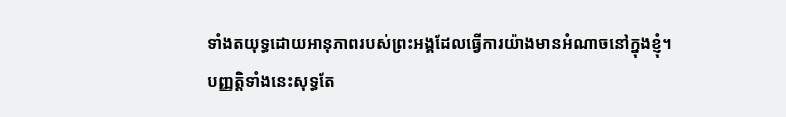ទាំងតយុទ្ធដោយអានុភាពរបស់ព្រះអង្គដែលធ្វើការយ៉ាងមានអំណាចនៅក្នុងខ្ញុំ។
បញ្ញត្ដិទាំងនេះសុទ្ធតែ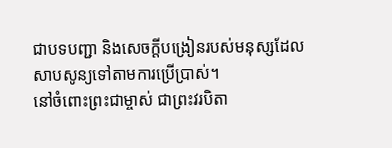ជាបទបញ្ជា និងសេចក្ដីបង្រៀនរបស់មនុស្សដែលសាបសូន្យទៅតាមការប្រើប្រាស់។
នៅចំពោះព្រះជាម្ចាស់ ជាព្រះវរបិតា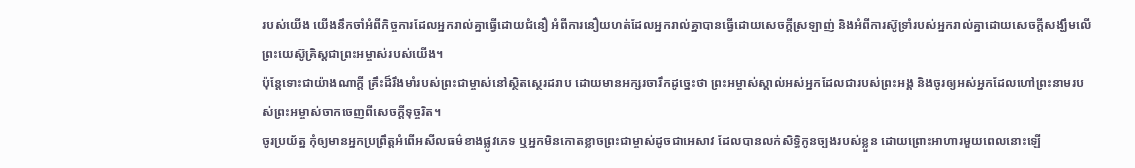របស់យើង យើងនឹកចាំអំពីកិច្ចការដែលអ្នករាល់គ្នាធ្វើដោយជំនឿ អំពីការនឿយហត់ដែលអ្នករាល់គ្នាបានធ្វើដោយសេចក្ដីស្រឡាញ់ និងអំពីការស៊ូទ្រាំរបស់អ្នករាល់គ្នាដោយសេចក្ដីសង្ឃឹមលើព្រះយេស៊ូគ្រិស្ដជាព្រះអម្ចាស់របស់យើង។
ប៉ុន្ដែទោះជាយ៉ាងណាក្ដី គ្រឹះដ៏រឹងមាំរបស់ព្រះជាម្ចាស់នៅស្ថិតស្ថេរដរាប ដោយមានអក្សរចារឹកដូច្នេះថា ព្រះអម្ចាស់ស្គាល់អស់អ្នកដែលជារបស់ព្រះអង្គ និងចូរឲ្យអស់អ្នកដែលហៅព្រះនាមរបស់ព្រះអម្ចាស់ចាកចេញពីសេចក្ដីទុច្ចរិត។
ចូរប្រយ័ត្ន កុំឲ្យមានអ្នកប្រព្រឹត្ដអំពើអសីលធម៌ខាងផ្លូវភេទ ឬអ្នកមិនកោតខ្លាចព្រះជាម្ចាស់ដូចជាអេសាវ ដែលបានលក់សិទ្ធិកូនច្បងរបស់ខ្លួន ដោយព្រោះអាហារមួយពេលនោះឡើ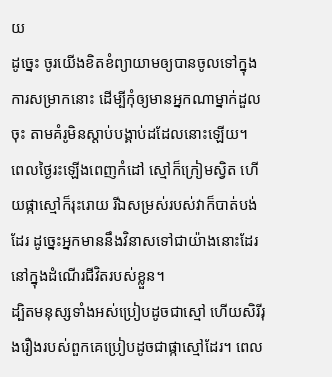យ
ដូច្នេះ ចូរយើងខិតខំព្យាយាមឲ្យបានចូលទៅក្នុងការសម្រាកនោះ ដើម្បីកុំឲ្យមានអ្នកណាម្នាក់ដួលចុះ តាមគំរូមិនស្ដាប់បង្គាប់ដដែលនោះឡើយ។
ពេលថ្ងៃរះឡើងពេញកំដៅ ស្មៅក៏ក្រៀមស្វិត ហើយផ្កាស្មៅក៏រុះរោយ រីឯសម្រស់របស់វាក៏បាត់បង់ដែរ ដូច្នេះអ្នកមាននឹងវិនាសទៅជាយ៉ាងនោះដែរនៅក្នុងដំណើរជីវិតរបស់ខ្លួន។
ដ្បិតមនុស្សទាំងអស់ប្រៀបដូចជាស្មៅ ហើយសិរីរុងរឿងរបស់ពួកគេប្រៀបដូចជាផ្កាស្មៅដែរ។ ពេល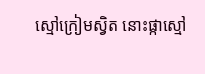ស្មៅក្រៀមស្វិត នោះផ្កាស្មៅ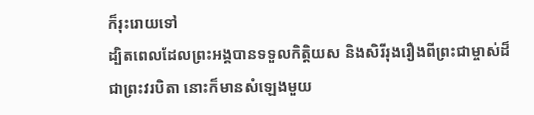ក៏រុះរោយទៅ
ដ្បិតពេលដែលព្រះអង្គបានទទួលកិត្ដិយស និងសិរីរុងរឿងពីព្រះជាម្ចាស់ដ៏ជាព្រះវរបិតា នោះក៏មានសំឡេងមួយ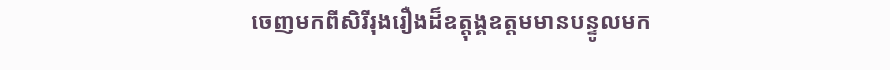ចេញមកពីសិរីរុងរឿងដ៏ឧត្តុង្គឧត្ដមមានបន្ទូលមក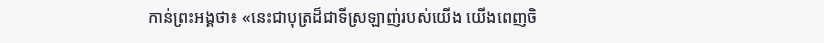កាន់ព្រះអង្គថា៖ «នេះជាបុត្រដ៏ជាទីស្រឡាញ់របស់យើង យើងពេញចិ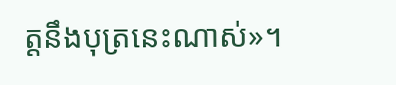ត្ដនឹងបុត្រនេះណាស់»។